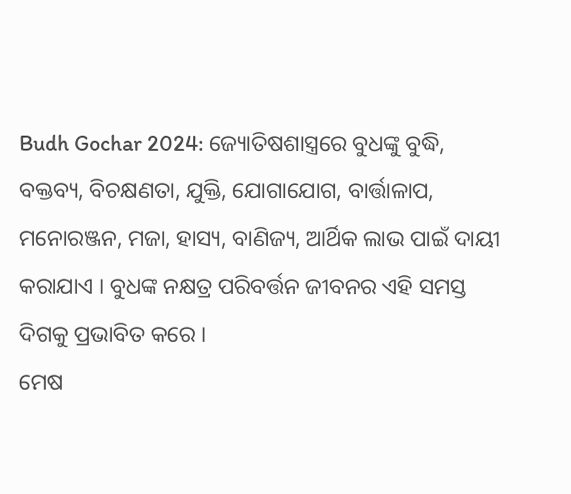Budh Gochar 2024: ଜ୍ୟୋତିଷଶାସ୍ତ୍ରରେ ବୁଧଙ୍କୁ ବୁଦ୍ଧି, ବକ୍ତବ୍ୟ, ବିଚକ୍ଷଣତା, ଯୁକ୍ତି, ଯୋଗାଯୋଗ, ବାର୍ତ୍ତାଳାପ, ମନୋରଞ୍ଜନ, ମଜା, ହାସ୍ୟ, ବାଣିଜ୍ୟ, ଆର୍ଥିକ ଲାଭ ପାଇଁ ଦାୟୀ କରାଯାଏ । ବୁଧଙ୍କ ନକ୍ଷତ୍ର ପରିବର୍ତ୍ତନ ଜୀବନର ଏହି ସମସ୍ତ ଦିଗକୁ ପ୍ରଭାବିତ କରେ ।
ମେଷ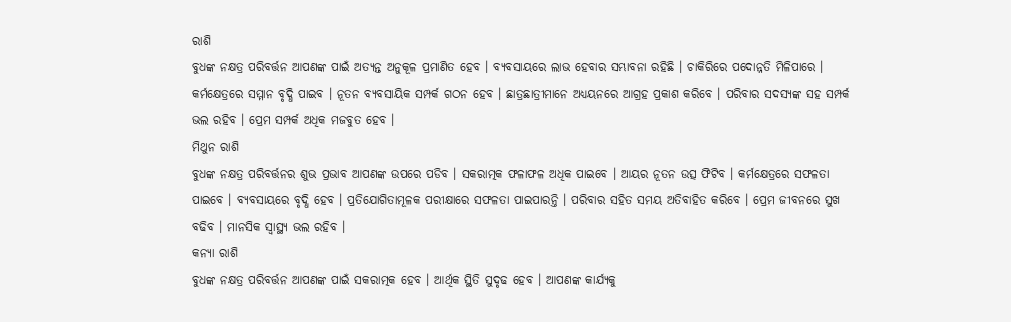ରାଶି
ବୁଧଙ୍କ ନକ୍ଷତ୍ର ପରିବର୍ତ୍ତନ ଆପଣଙ୍କ ପାଇଁ ଅତ୍ୟନ୍ତ ଅନୁକୂଳ ପ୍ରମାଣିତ ହେବ । ବ୍ୟବସାୟରେ ଲାଭ ହେବାର ସମ୍ଭାବନା ରହିଛି । ଚାକିରିରେ ପଦୋନ୍ନତି ମିଳିପାରେ । କର୍ମକ୍ଷେତ୍ରରେ ସମ୍ମାନ ବୃଦ୍ଧି ପାଇବ । ନୂତନ ବ୍ୟବସାୟିକ ସମ୍ପର୍କ ଗଠନ ହେବ । ଛାତ୍ରଛାତ୍ରୀମାନେ ଅଧ୍ୟୟନରେ ଆଗ୍ରହ ପ୍ରକାଶ କରିବେ । ପରିବାର ସଦସ୍ୟଙ୍କ ସହ ସମ୍ପର୍କ ଭଲ ରହିବ । ପ୍ରେମ ସମ୍ପର୍କ ଅଧିକ ମଜବୁତ ହେବ ।
ମିଥୁନ ରାଶି
ବୁଧଙ୍କ ନକ୍ଷତ୍ର ପରିବର୍ତ୍ତନର ଶୁଭ ପ୍ରଭାବ ଆପଣଙ୍କ ଉପରେ ପଡିବ । ସକରାତ୍ମକ ଫଳାଫଳ ଅଧିକ ପାଇବେ । ଆୟର ନୂତନ ଉତ୍ସ ଫିଟିବ । କର୍ମକ୍ଷେତ୍ରରେ ସଫଳତା ପାଇବେ । ବ୍ୟବସାୟରେ ବୃଦ୍ଧି ହେବ । ପ୍ରତିଯୋଗିତାମୂଳକ ପରୀକ୍ଷାରେ ସଫଳତା ପାଇପାରନ୍ତି । ପରିବାର ସହିତ ସମୟ ଅତିବାହିତ କରିବେ । ପ୍ରେମ ଜୀବନରେ ସୁଖ ବଢିବ । ମାନସିକ ସ୍ୱାସ୍ଥ୍ୟ ଭଲ ରହିବ ।
କନ୍ୟା ରାଶି
ବୁଧଙ୍କ ନକ୍ଷତ୍ର ପରିବର୍ତ୍ତନ ଆପଣଙ୍କ ପାଇଁ ସକରାତ୍ମକ ହେବ । ଆର୍ଥିକ ସ୍ଥିତି ସୁଦୃଢ ହେବ । ଆପଣଙ୍କ କାର୍ଯ୍ୟକୁ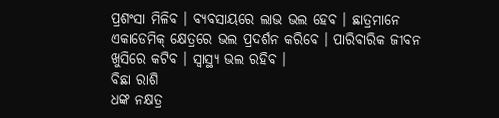ପ୍ରଶଂସା ମିଳିବ । ବ୍ୟବସାୟରେ ଲାଭ ଭଲ ହେବ । ଛାତ୍ରମାନେ ଏକାଡେମିକ୍ କ୍ଷେତ୍ରରେ ଭଲ ପ୍ରଦର୍ଶନ କରିବେ । ପାରିବାରିକ ଜୀବନ ଖୁସିରେ କଟିବ । ସ୍ୱାସ୍ଥ୍ୟ ଭଲ ରହିବ ।
ବିଛା ରାଶି
ଧଙ୍କ ନକ୍ଷତ୍ର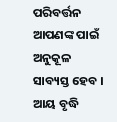ପରିବର୍ତ୍ତନ ଆପଣଙ୍କ ପାଇଁ ଅନୁକୂଳ ସାବ୍ୟସ୍ତ ହେବ । ଆୟ ବୃଦ୍ଧି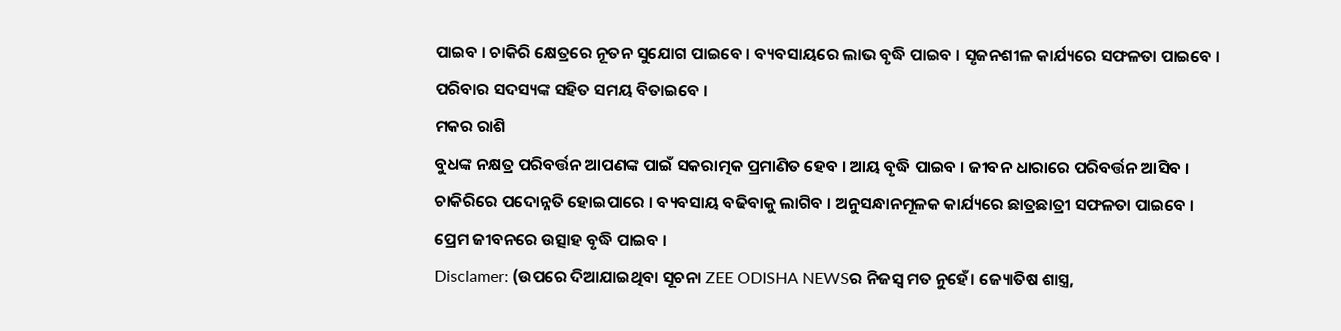ପାଇବ । ଚାକିରି କ୍ଷେତ୍ରରେ ନୂତନ ସୁଯୋଗ ପାଇବେ । ବ୍ୟବସାୟରେ ଲାଭ ବୃଦ୍ଧି ପାଇବ । ସୃଜନଶୀଳ କାର୍ଯ୍ୟରେ ସଫଳତା ପାଇବେ । ପରିବାର ସଦସ୍ୟଙ୍କ ସହିତ ସମୟ ବିତାଇବେ ।
ମକର ରାଶି
ବୁଧଙ୍କ ନକ୍ଷତ୍ର ପରିବର୍ତ୍ତନ ଆପଣଙ୍କ ପାଇଁ ସକରାତ୍ମକ ପ୍ରମାଣିତ ହେବ । ଆୟ ବୃଦ୍ଧି ପାଇବ । ଜୀବନ ଧାରାରେ ପରିବର୍ତ୍ତନ ଆସିବ । ଚାକିରିରେ ପଦୋନ୍ନତି ହୋଇପାରେ । ବ୍ୟବସାୟ ବଢିବାକୁ ଲାଗିବ । ଅନୁସନ୍ଧାନମୂଳକ କାର୍ଯ୍ୟରେ ଛାତ୍ରଛାତ୍ରୀ ସଫଳତା ପାଇବେ । ପ୍ରେମ ଜୀବନରେ ଉତ୍ସାହ ବୃଦ୍ଧି ପାଇବ ।
Disclamer: (ଉପରେ ଦିଆଯାଇଥିବା ସୂଚନା ZEE ODISHA NEWSର ନିଜସ୍ୱ ମତ ନୁହେଁ। ଜ୍ୟୋତିଷ ଶାସ୍ତ୍ର,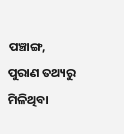ପଞ୍ଚାଙ୍ଗ, ପୁରାଣ ତଥ୍ୟରୁ ମିଳିଥିବା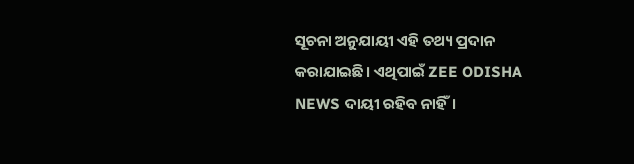ସୂଚନା ଅନୁଯାୟୀ ଏହି ତଥ୍ୟ ପ୍ରଦାନ କରାଯାଇଛି। ଏଥିପାଇଁ ZEE ODISHA NEWS ଦାୟୀ ରହିବ ନାହିଁ।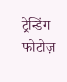ट्रेन्डिंग फोटोज़